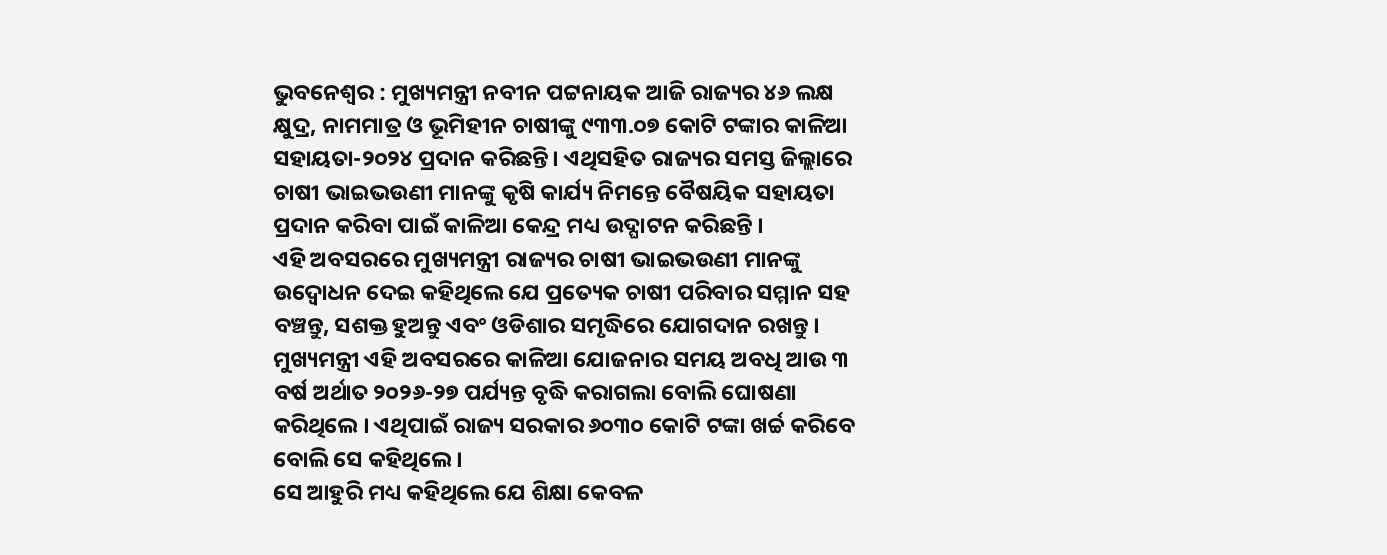ଭୁବନେଶ୍ୱର : ମୁଖ୍ୟମନ୍ତ୍ରୀ ନବୀନ ପଟ୍ଟନାୟକ ଆଜି ରାଜ୍ୟର ୪୬ ଲକ୍ଷ କ୍ଷୁଦ୍ର, ନାମମାତ୍ର ଓ ଭୂମିହୀନ ଚାଷୀଙ୍କୁ ୯୩୩.୦୭ କୋଟି ଟଙ୍କାର କାଳିଆ ସହାୟତା-୨୦୨୪ ପ୍ରଦାନ କରିଛନ୍ତି। ଏଥିସହିତ ରାଜ୍ୟର ସମସ୍ତ ଜିଲ୍ଲାରେ ଚାଷୀ ଭାଇଭଉଣୀ ମାନଙ୍କୁ କୃଷି କାର୍ଯ୍ୟ ନିମନ୍ତେ ବୈଷୟିକ ସହାୟତା ପ୍ରଦାନ କରିବା ପାଇଁ କାଳିଆ କେନ୍ଦ୍ର ମଧ୍ୟ ଉଦ୍ଘାଟନ କରିଛନ୍ତି ।
ଏହି ଅବସରରେ ମୁଖ୍ୟମନ୍ତ୍ରୀ ରାଜ୍ୟର ଚାଷୀ ଭାଇଭଉଣୀ ମାନଙ୍କୁ ଉଦ୍ବୋଧନ ଦେଇ କହିଥିଲେ ଯେ ପ୍ରତ୍ୟେକ ଚାଷୀ ପରିବାର ସମ୍ମାନ ସହ ବଞ୍ଚନ୍ତୁ, ସଶକ୍ତ ହୁଅନ୍ତୁ ଏବଂ ଓଡିଶାର ସମୃଦ୍ଧିରେ ଯୋଗଦାନ ରଖନ୍ତୁ ।
ମୁଖ୍ୟମନ୍ତ୍ରୀ ଏହି ଅବସରରେ କାଳିଆ ଯୋଜନାର ସମୟ ଅବଧି ଆଉ ୩ ବର୍ଷ ଅର୍ଥାତ ୨୦୨୬-୨୭ ପର୍ଯ୍ୟନ୍ତ ବୃଦ୍ଧି କରାଗଲା ବୋଲି ଘୋଷଣା କରିଥିଲେ । ଏଥିପାଇଁ ରାଜ୍ୟ ସରକାର ୬୦୩୦ କୋଟି ଟଙ୍କା ଖର୍ଚ୍ଚ କରିବେ ବୋଲି ସେ କହିଥିଲେ ।
ସେ ଆହୁରି ମଧ୍ୟ କହିଥିଲେ ଯେ ଶିକ୍ଷା କେବଳ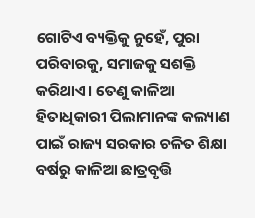ଗୋଟିଏ ବ୍ୟକ୍ତିକୁ ନୁହେଁ, ପୁରା ପରିବାରକୁ, ସମାଜକୁ ସଶକ୍ତି କରିଥାଏ। ତେଣୁ କାଳିଆ ହିତାଧିକାରୀ ପିଲାମାନଙ୍କ କଲ୍ୟାଣ ପାଇଁ ରାଜ୍ୟ ସରକାର ଚଳିତ ଶିକ୍ଷା ବର୍ଷରୁ କାଳିଆ ଛାତ୍ରବୃତ୍ତି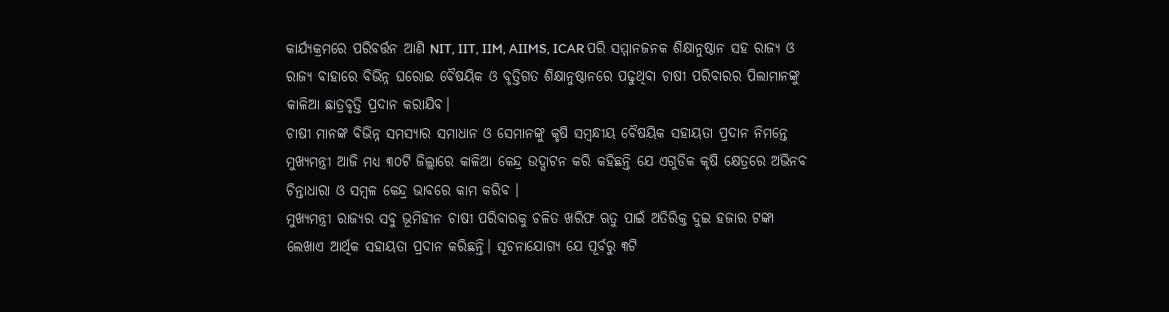କାର୍ଯ୍ୟକ୍ରମରେ ପରିବର୍ତ୍ତନ ଆଣି NIT, IIT, IIM, AIIMS, ICAR ପରି ସମ୍ମାନଜନକ ଶିକ୍ଷାନୁଷ୍ଠାନ ସହ ରାଜ୍ୟ ଓ ରାଜ୍ୟ ବାହାରେ ବିଭିନ୍ନ ଘରୋଇ ବୈଷୟିକ ଓ ବୃତ୍ତିଗତ ଶିକ୍ଷାନୁଷ୍ଠାନରେ ପଢୁଥିବା ଚାଷୀ ପରିବାରର ପିଲାମାନଙ୍କୁ କାଳିଆ ଛାତ୍ରବୃତ୍ତି ପ୍ରଦାନ କରାଯିବ।
ଚାଷୀ ମାନଙ୍କ ବିଭିନ୍ନ ସମସ୍ୟାର ସମାଧାନ ଓ ସେମାନଙ୍କୁ କୃଷି ସମ୍ବନ୍ଧୀୟ ବୈଷୟିକ ସହାୟତା ପ୍ରଦାନ ନିମନ୍ତେ ମୁଖ୍ୟମନ୍ତ୍ରୀ ଆଜି ମଧ୍ୟ ୩୦ଟି ଜିଲ୍ଲାରେ କାଳିଆ କେନ୍ଦ୍ର ଉଦ୍ଘାଟନ କରି କହିଛନ୍ତି ଯେ ଏଗୁଡିକ କୃଷି କ୍ଷେତ୍ରରେ ଅଭିନବ ଚିନ୍ତାଧାରା ଓ ସମ୍ବଳ କେନ୍ଦ୍ର ଭାବରେ କାମ କରିବ ।
ମୁଖ୍ୟମନ୍ତ୍ରୀ ରାଜ୍ୟର ସବୁ ଭୂମିହୀନ ଚାଷୀ ପରିବାରକୁ ଚଳିତ ଖରିଫ ଋତୁ ପାଇଁ ଅତିରିକ୍ତ ଦୁଇ ହଜାର ଟଙ୍କା ଲେଖାଏ ଆର୍ଥିକ ସହାୟତା ପ୍ରଦାନ କରିଛନ୍ତି। ସୂଚନାଯୋଗ୍ୟ ଯେ ପୂର୍ବରୁ ୩ଟି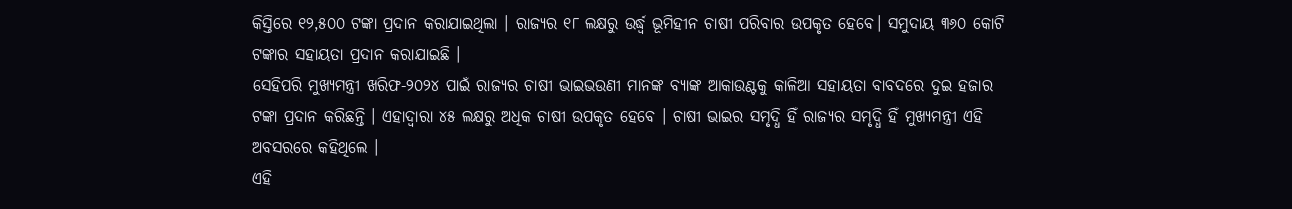କିସ୍ତିରେ ୧୨,୫୦୦ ଟଙ୍କା ପ୍ରଦାନ କରାଯାଇଥିଲା । ରାଜ୍ୟର ୧୮ ଲକ୍ଷରୁ ଉର୍ଦ୍ଧ୍ବ ଭୂମିହୀନ ଚାଷୀ ପରିବାର ଉପକୃତ ହେବେ। ସମୁଦାୟ ୩୬୦ କୋଟି ଟଙ୍କାର ସହାୟତା ପ୍ରଦାନ କରାଯାଇଛି ।
ସେହିପରି ମୁଖ୍ୟମନ୍ତ୍ରୀ ଖରିଫ-୨୦୨୪ ପାଇଁ ରାଜ୍ୟର ଚାଷୀ ଭାଇଭଉଣୀ ମାନଙ୍କ ବ୍ୟାଙ୍କ ଆକାଉଣ୍ଟକୁ କାଳିଆ ସହାୟତା ବାବଦରେ ଦୁଇ ହଜାର ଟଙ୍କା ପ୍ରଦାନ କରିଛନ୍ତି । ଏହାଦ୍ବାରା ୪୫ ଲକ୍ଷରୁ ଅଧିକ ଚାଷୀ ଉପକୃତ ହେବେ । ଚାଷୀ ଭାଇର ସମୃଦ୍ଧି ହିଁ ରାଜ୍ୟର ସମୃଦ୍ଧି ହିଁ ମୁଖ୍ୟମନ୍ତ୍ରୀ ଏହି ଅବସରରେ କହିଥିଲେ ।
ଏହି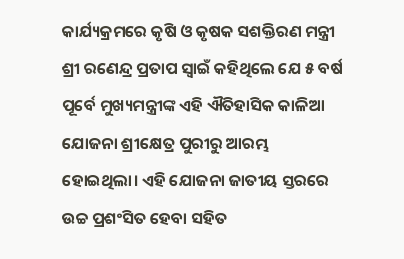କାର୍ଯ୍ୟକ୍ରମରେ କୃଷି ଓ କୃଷକ ସଶକ୍ତିରଣ ମନ୍ତ୍ରୀ ଶ୍ରୀ ରଣେନ୍ଦ୍ର ପ୍ରତାପ ସ୍ବାଇଁ କହିଥିଲେ ଯେ ୫ ବର୍ଷ ପୂର୍ବେ ମୁଖ୍ୟମନ୍ତ୍ରୀଙ୍କ ଏହି ଐତିହାସିକ କାଳିଆ ଯୋଜନା ଶ୍ରୀକ୍ଷେତ୍ର ପୁରୀରୁ ଆରମ୍ଭ ହୋଇଥିଲା। ଏହି ଯୋଜନା ଜାତୀୟ ସ୍ତରରେ ଉଚ୍ଚ ପ୍ରଶଂସିତ ହେବା ସହିତ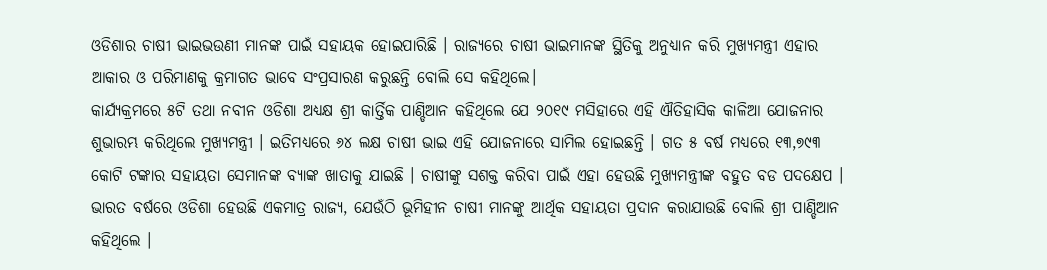ଓଡିଶାର ଚାଷୀ ଭାଇଭଉଣୀ ମାନଙ୍କ ପାଇଁ ସହାୟକ ହୋଇପାରିଛି । ରାଜ୍ୟରେ ଚାଷୀ ଭାଇମାନଙ୍କ ସ୍ଥିତିକୁ ଅନୁଧ୍ୟାନ କରି ମୁଖ୍ୟମନ୍ତ୍ରୀ ଏହାର ଆକାର ଓ ପରିମାଣକୁ କ୍ରମାଗତ ଭାବେ ସଂପ୍ରସାରଣ କରୁଛନ୍ତି ବୋଲି ସେ କହିଥିଲେ।
କାର୍ଯ୍ୟକ୍ରମରେ ୫ଟି ତଥା ନବୀନ ଓଡିଶା ଅଧ୍ୟକ୍ଷ ଶ୍ରୀ କାର୍ତ୍ତିକ ପାଣ୍ଡିଆନ କହିଥିଲେ ଯେ ୨୦୧୯ ମସିହାରେ ଏହି ଐତିହାସିକ କାଳିଆ ଯୋଜନାର ଶୁଭାରମ୍ଭ କରିଥିଲେ ମୁଖ୍ୟମନ୍ତ୍ରୀ । ଇତିମଧ୍ୟରେ ୬୪ ଲକ୍ଷ ଚାଷୀ ଭାଇ ଏହି ଯୋଜନାରେ ସାମିଲ ହୋଇଛନ୍ତି । ଗତ ୫ ବର୍ଷ ମଧ୍ୟରେ ୧୩,୭୯୩ କୋଟି ଟଙ୍କାର ସହାୟତା ସେମାନଙ୍କ ବ୍ୟାଙ୍କ ଖାତାକୁ ଯାଇଛି । ଚାଷୀଙ୍କୁ ସଶକ୍ତ କରିବା ପାଇଁ ଏହା ହେଉଛି ମୁଖ୍ୟମନ୍ତ୍ରୀଙ୍କ ବହୁତ ବଡ ପଦକ୍ଷେପ ।
ଭାରତ ବର୍ଷରେ ଓଡିଶା ହେଉଛି ଏକମାତ୍ର ରାଜ୍ୟ, ଯେଉଁଠି ଭୂମିହୀନ ଚାଷୀ ମାନଙ୍କୁ ଆର୍ଥିକ ସହାୟତା ପ୍ରଦାନ କରାଯାଉଛି ବୋଲି ଶ୍ରୀ ପାଣ୍ଡିଆନ କହିଥିଲେ ।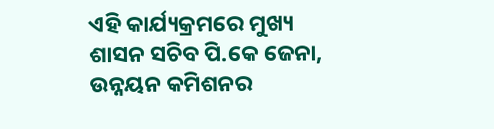ଏହି କାର୍ଯ୍ୟକ୍ରମରେ ମୁଖ୍ୟ ଶାସନ ସଚିବ ପି.କେ ଜେନା, ଉନ୍ନୟନ କମିଶନର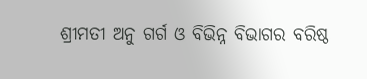ଶ୍ରୀମତୀ ଅନୁ ଗର୍ଗ ଓ ବିଭିନ୍ନ ବିଭାଗର ବରିଷ୍ଠ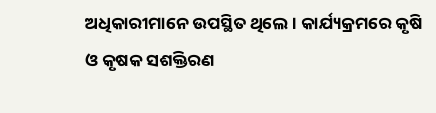ଅଧିକାରୀମାନେ ଉପସ୍ଥିତ ଥିଲେ । କାର୍ଯ୍ୟକ୍ରମରେ କୃଷି ଓ କୃଷକ ସଶକ୍ତିରଣ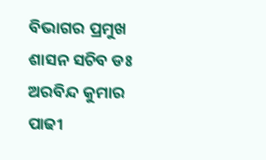ବିଭାଗର ପ୍ରମୁଖ ଶାସନ ସଚିବ ଡଃ ଅରବିନ୍ଦ କୁମାର ପାଢୀ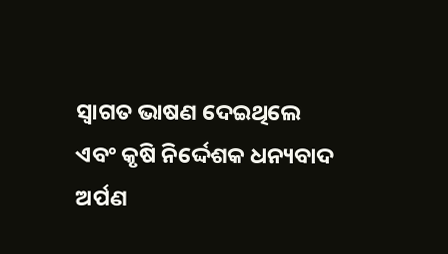ସ୍ବାଗତ ଭାଷଣ ଦେଇଥିଲେ ଏବଂ କୃଷି ନିର୍ଦ୍ଦେଶକ ଧନ୍ୟବାଦ ଅର୍ପଣ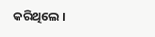କରିଥିଲେ ।